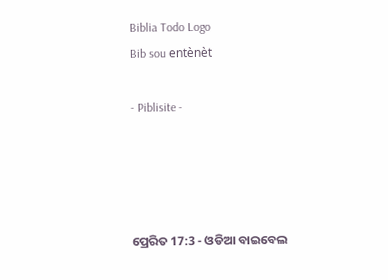Biblia Todo Logo
Bib sou entènèt

- Piblisite -




ପ୍ରେରିତ 17:3 - ଓଡିଆ ବାଇବେଲ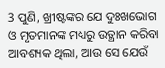3 ପୁଣି, ଖ୍ରୀଷ୍ଟଙ୍କର ଯେ ଦୁଃଖଭୋଗ ଓ ମୃତମାନଙ୍କ ମଧ୍ୟରୁ ଉତ୍ଥାନ କରିବା ଆବଶ୍ୟକ ଥିଲା, ଆଉ ସେ ଯେଉଁ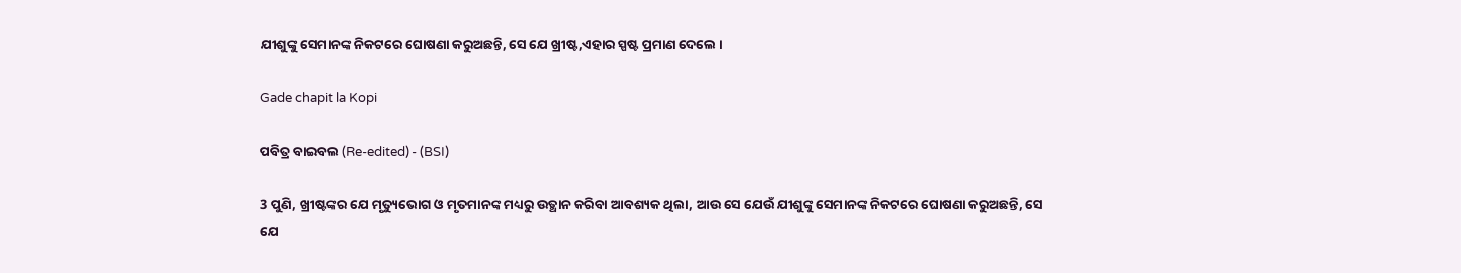ଯୀଶୁଙ୍କୁ ସେମାନଙ୍କ ନିକଟରେ ଘୋଷଣା କରୁଅଛନ୍ତି, ସେ ଯେ ଖ୍ରୀଷ୍ଟ,ଏହାର ସ୍ପଷ୍ଟ ପ୍ରମାଣ ଦେଲେ ।

Gade chapit la Kopi

ପବିତ୍ର ବାଇବଲ (Re-edited) - (BSI)

3 ପୁଣି, ଖ୍ରୀଷ୍ଟଙ୍କର ଯେ ମୃତ୍ୟୁଭୋଗ ଓ ମୃତମାନଙ୍କ ମଧ୍ୟରୁ ଉତ୍ଥାନ କରିବା ଆବଶ୍ୟକ ଥିଲା, ଆଉ ସେ ଯେଉଁ ଯୀଶୁଙ୍କୁ ସେମାନଙ୍କ ନିକଟରେ ଘୋଷଣା କରୁଅଛନ୍ତି, ସେ ଯେ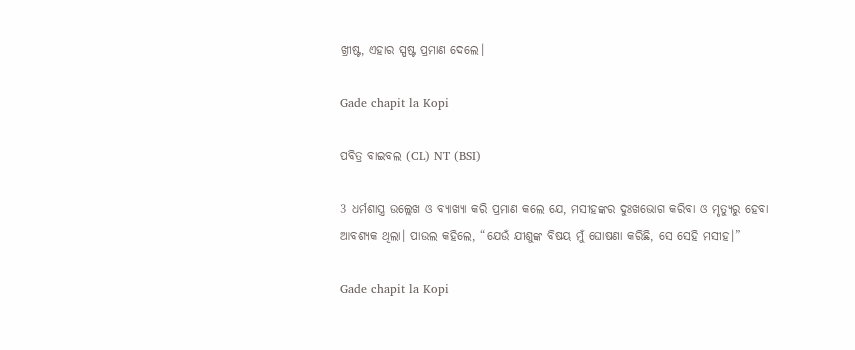ଖ୍ରୀଷ୍ଟ, ଏହାର ସ୍ପଷ୍ଟ ପ୍ରମାଣ ଦେଲେ।

Gade chapit la Kopi

ପବିତ୍ର ବାଇବଲ (CL) NT (BSI)

3 ଧର୍ମଶାସ୍ତ୍ର ଉଲ୍ଲେଖ ଓ ବ୍ୟାଖ୍ୟା କରି ପ୍ରମାଣ କଲେ ଯେ, ମସୀହଙ୍କର ଦୁଃଖଭୋଗ କରିବା ଓ ମୃତ୍ୟୁରୁ ହେବା ଆବଶ୍ୟକ ଥିଲା। ପାଉଲ କହିଲେ, “ଯେଉଁ ଯୀଶୁଙ୍କ ବିଷୟ ମୁଁ ଘୋଷଣା କରିଛି, ସେ ସେହି ମସୀହ।”

Gade chapit la Kopi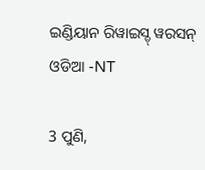ଇଣ୍ଡିୟାନ ରିୱାଇସ୍ଡ୍ ୱରସନ୍ ଓଡିଆ -NT

3 ପୁଣି,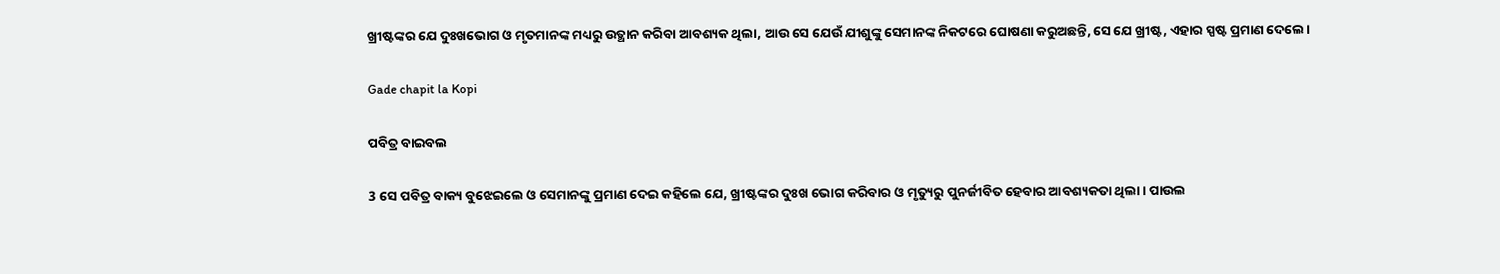ଖ୍ରୀଷ୍ଟଙ୍କର ଯେ ଦୁଃଖଭୋଗ ଓ ମୃତମାନଙ୍କ ମଧ୍ୟରୁ ଉତ୍ଥାନ କରିବା ଆବଶ୍ୟକ ଥିଲା, ଆଉ ସେ ଯେଉଁ ଯୀଶୁଙ୍କୁ ସେମାନଙ୍କ ନିକଟରେ ଘୋଷଣା କରୁଅଛନ୍ତି, ସେ ଯେ ଖ୍ରୀଷ୍ଟ, ଏହାର ସ୍ପଷ୍ଟ ପ୍ରମାଣ ଦେଲେ।

Gade chapit la Kopi

ପବିତ୍ର ବାଇବଲ

3 ସେ ପବିତ୍ର ବାକ୍ୟ ବୁଝେଇଲେ ଓ ସେମାନଙ୍କୁ ପ୍ରମାଣ ଦେଇ କହିଲେ ଯେ, ଖ୍ରୀଷ୍ଟଙ୍କର ଦୁଃଖ ଭୋଗ କରିବାର ଓ ମୃତ୍ୟୁରୁ ପୁନର୍ଜୀବିତ ହେବାର ଆବଶ୍ୟକତା ଥିଲା। ପାଉଲ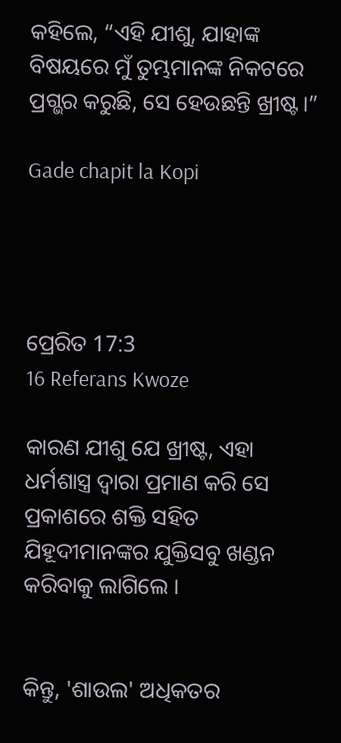କହିଲେ, “ଏହି ଯୀଶୁ, ଯାହାଙ୍କ ବିଷୟରେ ମୁଁ ତୁମ୍ଭମାନଙ୍କ ନିକଟରେ ପ୍ରଗ୍ଭର କରୁଛି, ସେ ହେଉଛନ୍ତି ଖ୍ରୀଷ୍ଟ।”

Gade chapit la Kopi




ପ୍ରେରିତ 17:3
16 Referans Kwoze

କାରଣ ଯୀଶୁ ଯେ ଖ୍ରୀଷ୍ଟ, ଏହା ଧର୍ମଶାସ୍ତ୍ର ଦ୍ୱାରା ପ୍ରମାଣ କରି ସେ ପ୍ରକାଶରେ ଶକ୍ତି ସହିତ ଯିହୂଦୀମାନଙ୍କର ଯୁକ୍ତିସବୁ ଖଣ୍ଡନ କରିବାକୁ ଲାଗିଲେ ।


କିନ୍ତୁ, 'ଶାଉଲ' ଅଧିକତର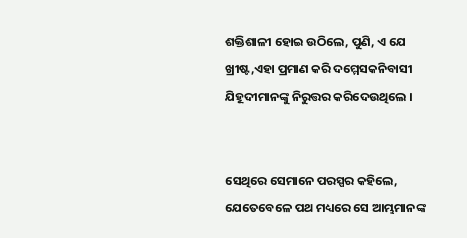ଶକ୍ତିଶାଳୀ ହୋଇ ଉଠିଲେ, ପୁଣି, ଏ ଯେ ଖ୍ରୀଷ୍ଟ,ଏହା ପ୍ରମାଣ କରି ଦମ୍ମେସକନିବାସୀ ଯିହୂଦୀମାନଙ୍କୁ ନିରୁତ୍ତର କରିଦେଉଥିଲେ ।


ସେଥିରେ ସେମାନେ ପରସ୍ପର କହିଲେ, ଯେତେବେଳେ ପଥ ମଧ୍ୟରେ ସେ ଆମ୍ଭମାନଙ୍କ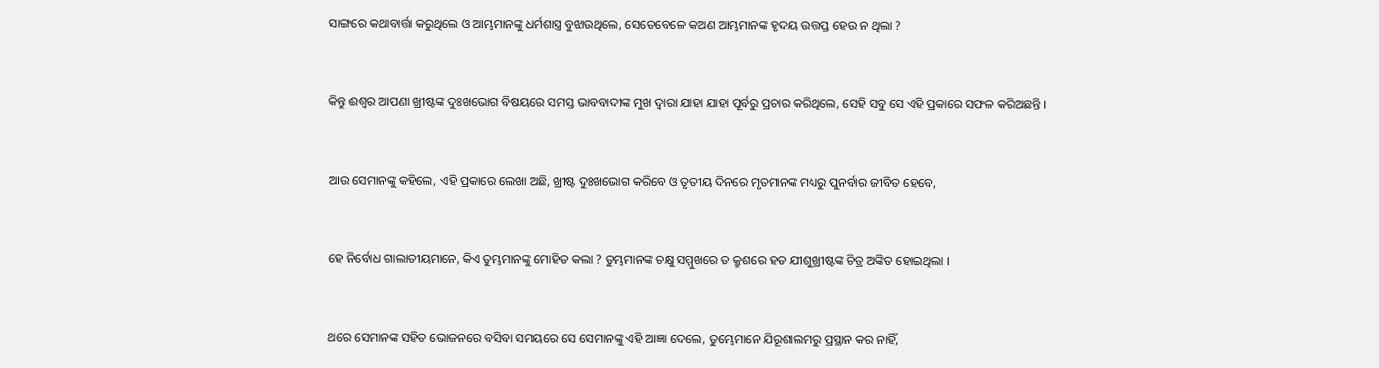ସାଙ୍ଗରେ କଥାବାର୍ତ୍ତା କରୁଥିଲେ ଓ ଆମ୍ଭମାନଙ୍କୁ ଧର୍ମଶାସ୍ତ୍ର ବୁଝାଉଥିଲେ, ସେତେବେଳେ କଅଣ ଆମ୍ଭମାନଙ୍କ ହୃଦୟ ଉତ୍ତପ୍ତ ହେଉ ନ ଥିଲା ?


କିନ୍ତୁ ଈଶ୍ୱର ଆପଣା ଖ୍ରୀଷ୍ଟଙ୍କ ଦୁଃଖଭୋଗ ବିଷୟରେ ସମସ୍ତ ଭାବବାଦୀଙ୍କ ମୁଖ ଦ୍ୱାରା ଯାହା ଯାହା ପୂର୍ବରୁ ପ୍ରଚାର କରିଥିଲେ, ସେହି ସବୁ ସେ ଏହି ପ୍ରକାରେ ସଫଳ କରିଅଛନ୍ତି ।


ଆଉ ସେମାନଙ୍କୁ କହିଲେ, ଏହି ପ୍ରକାରେ ଲେଖା ଅଛି, ଖ୍ରୀଷ୍ଟ ଦୁଃଖଭୋଗ କରିବେ ଓ ତୃତୀୟ ଦିନରେ ମୃତମାନଙ୍କ ମଧ୍ୟରୁ ପୁନର୍ବାର ଜୀବିତ ହେବେ,


ହେ ନିର୍ବୋଧ ଗାଲାତୀୟମାନେ, କିଏ ତୁମ୍ଭମାନଙ୍କୁ ମୋହିତ କଲା ? ତୁମ୍ଭମାନଙ୍କ ଚକ୍ଷୁ ସମ୍ମୁଖରେ ତ କ୍ରୁଶରେ ହତ ଯୀଶୁଖ୍ରୀଷ୍ଟଙ୍କ ଚିତ୍ର ଅଙ୍କିତ ହୋଇଥିଲା ।


ଥରେ ସେମାନଙ୍କ ସହିତ ଭୋଜନରେ ବସିବା ସମୟରେ ସେ ସେମାନଙ୍କୁ ଏହି ଆଜ୍ଞା ଦେଲେ, ତୁମ୍ଭେମାନେ ଯିରୂଶାଲମରୁ ପ୍ରସ୍ଥାନ କର ନାହିଁ,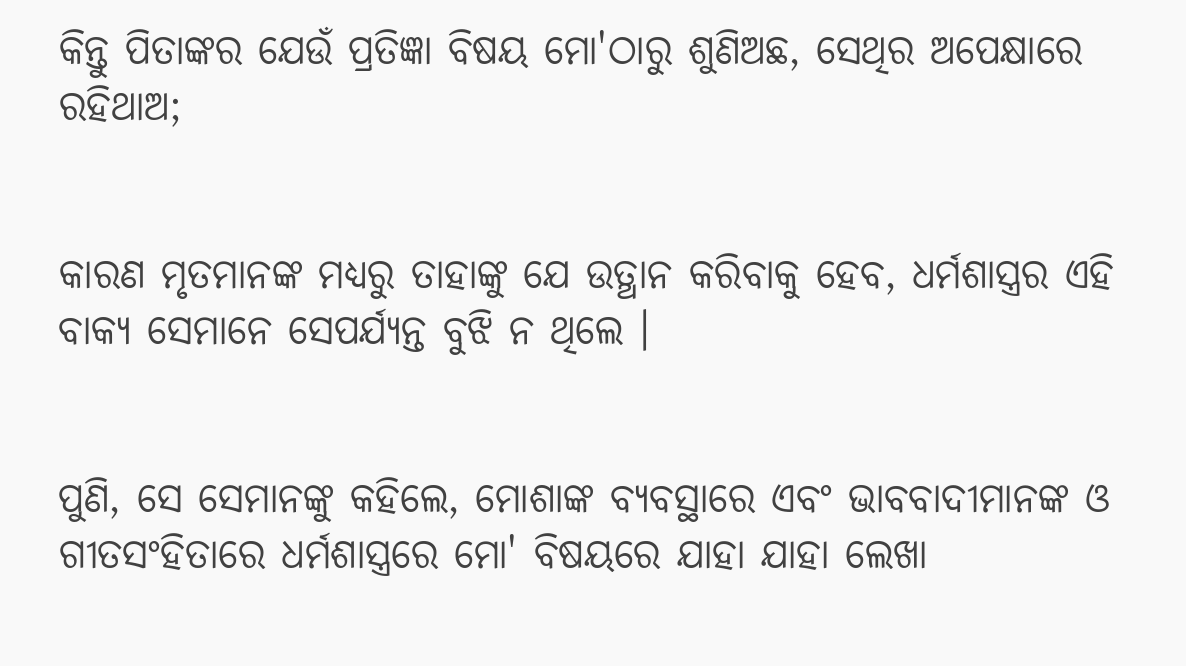କିନ୍ତୁ ପିତାଙ୍କର ଯେଉଁ ପ୍ରତିଜ୍ଞା ବିଷୟ ମୋ'ଠାରୁ ଶୁଣିଅଛ, ସେଥିର ଅପେକ୍ଷାରେ ରହିଥାଅ;


କାରଣ ମୃତମାନଙ୍କ ମଧ୍ୟରୁ ତାହାଙ୍କୁ ଯେ ଉତ୍ଥାନ କରିବାକୁ ହେବ, ଧର୍ମଶାସ୍ତ୍ରର ଏହି ବାକ୍ୟ ସେମାନେ ସେପର୍ଯ୍ୟନ୍ତ ବୁଝି ନ ଥିଲେ ।


ପୁଣି, ସେ ସେମାନଙ୍କୁ କହିଲେ, ମୋଶାଙ୍କ ବ୍ୟବସ୍ଥାରେ ଏବଂ ଭାବବାଦୀମାନଙ୍କ ଓ ଗୀତସଂହିତାରେ ଧର୍ମଶାସ୍ତ୍ରରେ ମୋ' ବିଷୟରେ ଯାହା ଯାହା ଲେଖା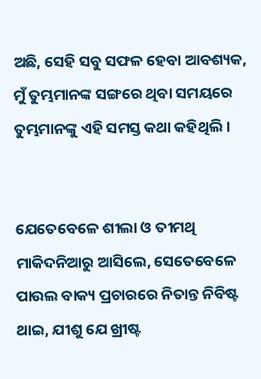ଅଛି, ସେହି ସବୁ ସଫଳ ହେବା ଆବଶ୍ୟକ, ମୁଁ ତୁମ୍ଭମାନଙ୍କ ସଙ୍ଗରେ ଥିବା ସମୟରେ ତୁମ୍ଭମାନଙ୍କୁ ଏହି ସମସ୍ତ କଥା କହିଥିଲି ।


ଯେତେବେଳେ ଶୀଲା ଓ ତୀମଥି ମାକିଦନିଆରୁ ଆସିଲେ, ସେତେବେଳେ ପାଉଲ ବାକ୍ୟ ପ୍ରଚାରରେ ନିତାନ୍ତ ନିବିଷ୍ଟ ଥାଇ, ଯୀଶୁ ଯେ ଖ୍ରୀଷ୍ଟ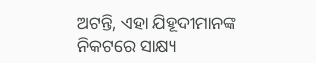ଅଟନ୍ତି, ଏହା ଯିହୂଦୀମାନଙ୍କ ନିକଟରେ ସାକ୍ଷ୍ୟ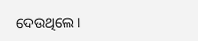ଦେଉଥିଲେ ।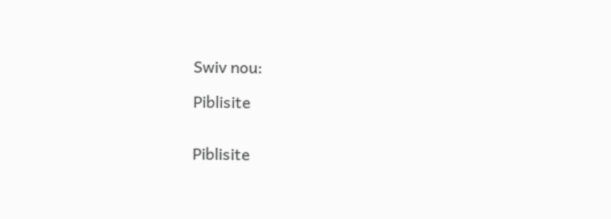Swiv nou:

Piblisite


Piblisite